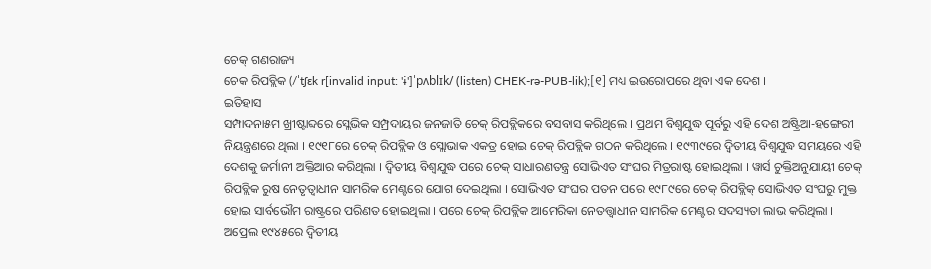ଚେକ୍ ଗଣରାଜ୍ୟ
ଚେକ ରିପବ୍ଲିକ (/ˈtʃɛk r[invalid input: 'ɨ']ˈpʌblɪk/ (listen) CHEK-rə-PUB-lik);[୧] ମଧ୍ୟ ଇଉରୋପରେ ଥିବା ଏକ ଦେଶ ।
ଇତିହାସ
ସମ୍ପାଦନା୫ମ ଖ୍ରୀଷ୍ଟାବ୍ଦରେ ସ୍ଲେଭିକ ସମ୍ପ୍ରଦାୟର ଜନଜାତି ଚେକ୍ ରିପବ୍ଲିକରେ ବସବାସ କରିଥିଲେ । ପ୍ରଥମ ବିଶ୍ୱଯୁଦ୍ଧ ପୂର୍ବରୁ ଏହି ଦେଶ ଅଷ୍ଟ୍ରିଆ-ହଙ୍ଗେରୀ ନିୟନ୍ତ୍ରଣରେ ଥିଲା । ୧୯୧୮ରେ ଚେକ୍ ରିପବ୍ଲିକ ଓ ସ୍ଲୋଭାକ ଏକତ୍ର ହୋଇ ଚେକ୍ ରିପବ୍ଲିକ ଗଠନ କରିଥିଲେ । ୧୯୩୯ରେ ଦ୍ୱିତୀୟ ବିଶ୍ୱଯୁଦ୍ଧ ସମୟରେ ଏହି ଦେଶକୁ ଜର୍ମାନୀ ଅକ୍ତିଆର କରିଥିଲା । ଦ୍ୱିତୀୟ ବିଶ୍ୱଯୁଦ୍ଧ ପରେ ଚେକ୍ ସାଧାରଣତନ୍ତ୍ର ସୋଭିଏତ ସଂଘର ମିତ୍ରରାଷ୍ଟ ହୋଇଥିଲା । ୱାର୍ସ ଚୁକ୍ତିଅନୁଯାୟୀ ଚେକ୍ ରିପବ୍ଲିକ ରୁଷ ନେତୃତ୍ୱାଧୀନ ସାମରିକ ମେଣ୍ଟରେ ଯୋଗ ଦେଇଥିଲା । ସୋଭିଏତ ସଂଘର ପତନ ପରେ ୧୯୮୯ରେ ଚେକ୍ ରିପବ୍ଲିକ୍ ସୋଭିଏତ ସଂଘରୁ ମୁକ୍ତ ହୋଇ ସାର୍ବଭୌମ ରାଷ୍ଟ୍ରରେ ପରିଣତ ହୋଇଥିଲା । ପରେ ଚେକ୍ ରିପବ୍ଲିକ ଆମେରିକା ନେତତ୍ତ୍ୱାଧୀନ ସାମରିକ ମେଣ୍ଟର ସଦସ୍ୟତା ଲାଭ କରିଥିଲା । ଅପ୍ରେଲ ୧୯୪୫ରେ ଦ୍ୱିତୀୟ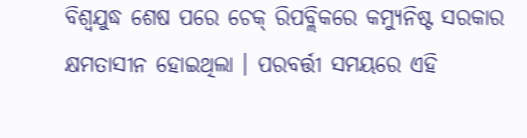ବିଶ୍ୱଯୁଦ୍ଧ ଶେଷ ପରେ ଚେକ୍ ରିପବ୍ଲିକରେ କମ୍ୟୁନିଷ୍ଟ ସରକାର କ୍ଷମତାସୀନ ହୋଇଥିଲା । ପରବର୍ତ୍ତୀ ସମୟରେ ଏହି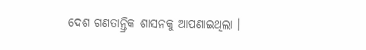ଦେଶ ଗଣତାନ୍ତ୍ରିକ ଶାସନକୁ ଆପଣାଇଥିଲା ।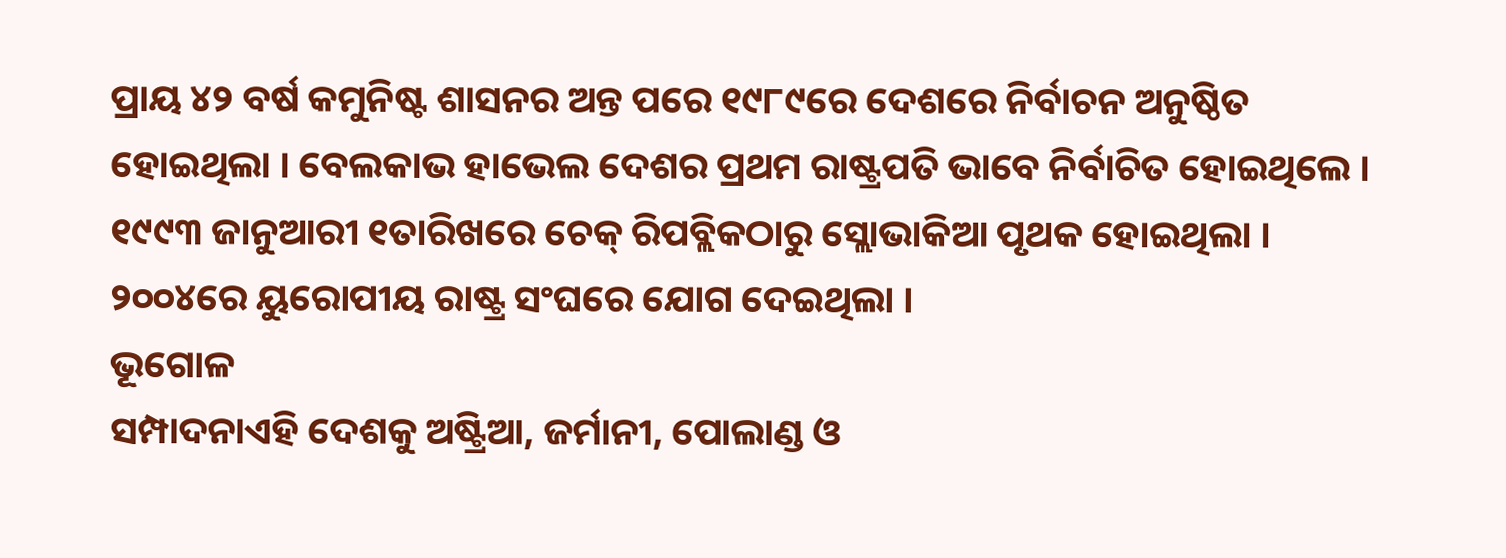ପ୍ରାୟ ୪୨ ବର୍ଷ କମୁନିଷ୍ଟ ଶାସନର ଅନ୍ତ ପରେ ୧୯୮୯ରେ ଦେଶରେ ନିର୍ବାଚନ ଅନୁଷ୍ଠିତ ହୋଇଥିଲା । ବେଲକାଭ ହାଭେଲ ଦେଶର ପ୍ରଥମ ରାଷ୍ଟ୍ରପତି ଭାବେ ନିର୍ବାଚିତ ହୋଇଥିଲେ । ୧୯୯୩ ଜାନୁଆରୀ ୧ତାରିଖରେ ଚେକ୍ ରିପବ୍ଲିକଠାରୁ ସ୍ଲୋଭାକିଆ ପୃଥକ ହୋଇଥିଲା । ୨୦୦୪ରେ ୟୁରୋପୀୟ ରାଷ୍ଟ୍ର ସଂଘରେ ଯୋଗ ଦେଇଥିଲା ।
ଭୂଗୋଳ
ସମ୍ପାଦନାଏହି ଦେଶକୁ ଅଷ୍ଟ୍ରିଆ, ଜର୍ମାନୀ, ପୋଲାଣ୍ଡ ଓ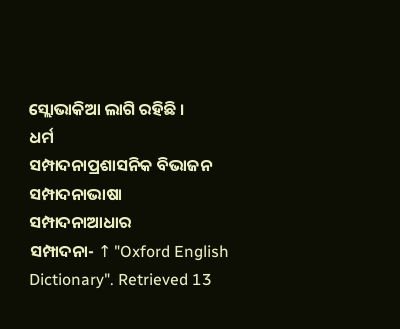ସ୍ଲୋଭାକିଆ ଲାଗି ରହିଛି ।
ଧର୍ମ
ସମ୍ପାଦନାପ୍ରଶାସନିକ ବିଭାଜନ
ସମ୍ପାଦନାଭାଷା
ସମ୍ପାଦନାଆଧାର
ସମ୍ପାଦନା- ↑ "Oxford English Dictionary". Retrieved 13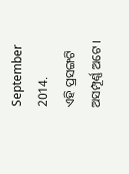September 2014.
ଏହି ପ୍ରସଙ୍ଗଟି ଅସମ୍ପୂର୍ଣ୍ଣ ଅଟେ ।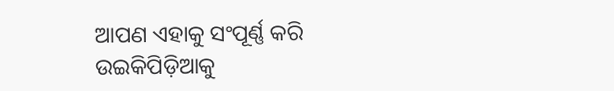ଆପଣ ଏହାକୁ ସଂପୂର୍ଣ୍ଣ କରି ଉଇକିପିଡ଼ିଆକୁ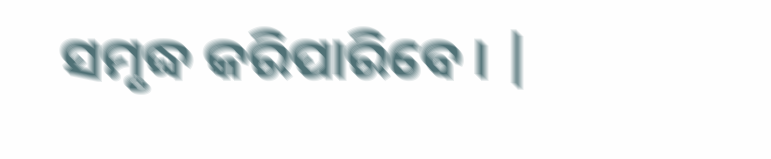ସମୃଦ୍ଧ କରିପାରିବେ । |